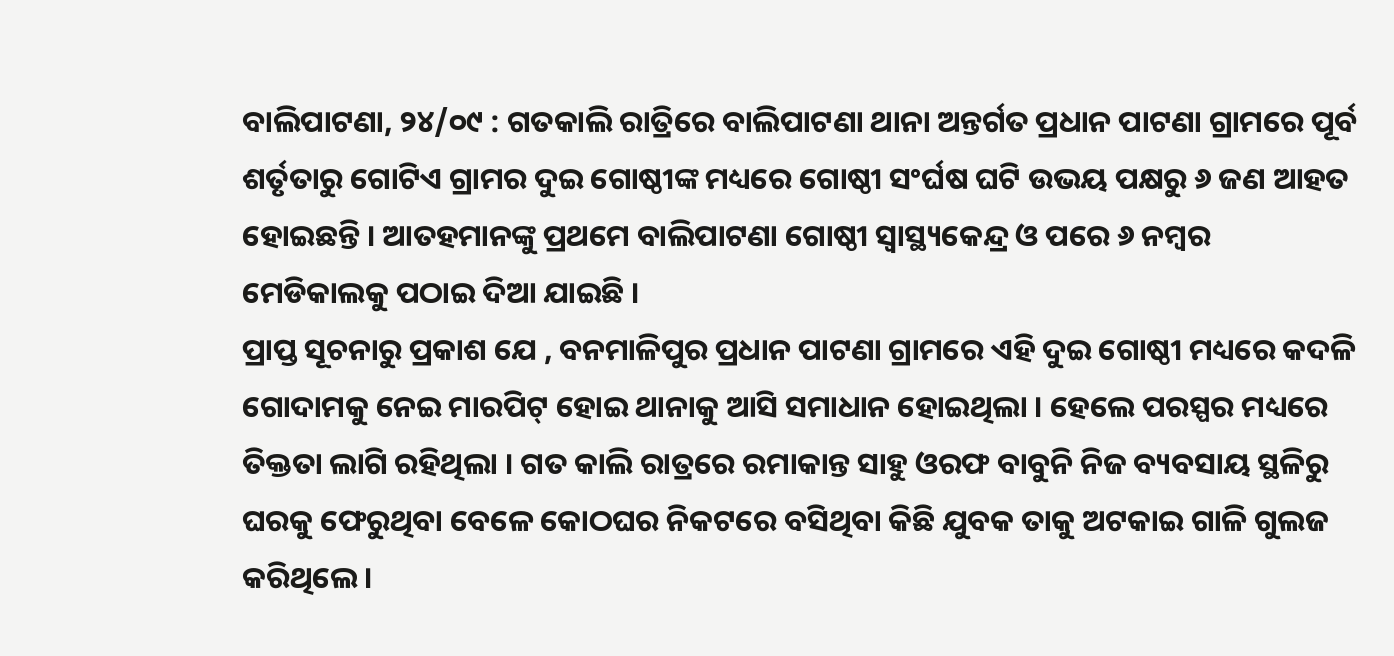ବାଲିପାଟଣା, ୨୪/୦୯ : ଗତକାଲି ରାତ୍ରିରେ ବାଲିପାଟଣା ଥାନା ଅନ୍ତର୍ଗତ ପ୍ରଧାନ ପାଟଣା ଗ୍ରାମରେ ପୂର୍ବ ଶର୍ତୃତାରୁ ଗୋଟିଏ ଗ୍ରାମର ଦୁଇ ଗୋଷ୍ଠୀଙ୍କ ମଧ୍ୟରେ ଗୋଷ୍ଠୀ ସଂର୍ଘଷ ଘଟି ଉଭୟ ପକ୍ଷରୁ ୬ ଜଣ ଆହତ ହୋଇଛନ୍ତି । ଆତହମାନଙ୍କୁ ପ୍ରଥମେ ବାଲିପାଟଣା ଗୋଷ୍ଠୀ ସ୍ୱାସ୍ଥ୍ୟକେନ୍ଦ୍ର ଓ ପରେ ୬ ନମ୍ବର ମେଡିକାଲକୁ ପଠାଇ ଦିଆ ଯାଇଛି ।
ପ୍ରାପ୍ତ ସୂଚନାରୁ ପ୍ରକାଶ ଯେ , ବନମାଳିପୁର ପ୍ରଧାନ ପାଟଣା ଗ୍ରାମରେ ଏହି ଦୁଇ ଗୋଷ୍ଠୀ ମଧ୍ୟରେ କଦଳି ଗୋଦାମକୁ ନେଇ ମାରପିଟ୍ ହୋଇ ଥାନାକୁ ଆସି ସମାଧାନ ହୋଇଥିଲା । ହେଲେ ପରସ୍ପର ମଧ୍ୟରେ ତିକ୍ତତା ଲାଗି ରହିଥିଲା । ଗତ କାଲି ରାତ୍ରରେ ରମାକାନ୍ତ ସାହୁ ଓରଫ ବାବୁନି ନିଜ ବ୍ୟବସାୟ ସ୍ଥଳିରୁ ଘରକୁ ଫେରୁଥିବା ବେଳେ କୋଠଘର ନିକଟରେ ବସିଥିବା କିଛି ଯୁବକ ତାକୁ ଅଟକାଇ ଗାଳି ଗୁଲଜ କରିଥିଲେ ।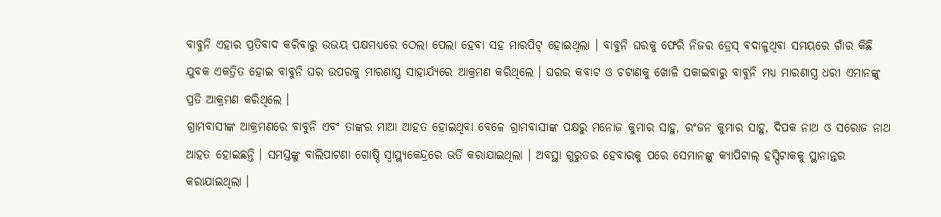ବାବୁନି ଏହାର ପ୍ରତିବାଦ କରିବାରୁ ଉଭୟ ପକ୍ଷମଧ୍ୟରେ ଠେଲା ପେଲା ହେବା ସହ ମାରପିଟ୍ ହୋଇଥିଲା । ବାବୁନି ଘରକୁ ଫେରି ନିଜର ଡ୍ରେସ୍ ବଦାଳୁଥିବା ସମୟରେ ଗାଁର କିଛି ଯୁବକ ଏକତ୍ରିତ ହୋଇ ବାବୁନି ଘର ଉପରକୁ ମାରଣାସ୍ତ୍ର ସାହାର୍ଯ୍ୟରେ ଆକ୍ରମଣ କରିଥିଲେ । ଘରର କବାଟ ଓ ଚଟାଣକୁ ଖୋଳି ପକାଇବାରୁ ବାବୁନି ମଧ୍ୟ ମାରଣାସ୍ତ୍ର ଧରୀ ଏମାନଙ୍କୁ ପ୍ରତି ଆକ୍ରମଣ କରିଥିଲେ ।
ଗ୍ରାମବାସୀଙ୍କ ଆକ୍ରମଣରେ ବାବୁନି ଏବଂ ତାଙ୍କର ମାଆ ଆହତ ହୋଇଥିବା ବେଳେ ଗ୍ରାମବାସୀଙ୍କ ପକ୍ଷରୁ ମନୋଜ କୁମାର ସାହୁ, ରଂଜନ କୁମାର ସାହୁ, ଦିପକ ନାଥ ଓ ସରୋଜ ନାଥ ଆହତ ହୋଇଛନ୍ତି । ସମସ୍ତଙ୍କୁ ବାଲିପାଟଣା ଗୋଷ୍ଠି ସ୍ୱାସ୍ଥ୍ୟକେନ୍ଦ୍ରରେ ଭର୍ତି କରାଯାଇଥିଲା । ଅବସ୍ଥା ଗୁରୁତର ହେବାରକୁ ପରେ ସେମାନଙ୍କୁ କ୍ୟାପିଟାଲ୍ ହସ୍ପିଟାକକୁ ସ୍ଥାନାନ୍ତର କରାଯାଇଥିଲା ।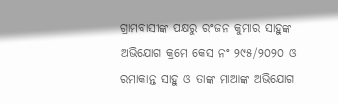ଗ୍ରାମବାସୀଙ୍କ ପକ୍ଷରୁ ରଂଜନ କୁମାର ସାହୁଙ୍କ ଅଭିଯୋଗ କ୍ରମେ କେସ ନଂ ୨୯୫/୨୦୨୦ ଓ ରମାକାନ୍ତ ସାହୁ ଓ ତାଙ୍କ ମାଆଙ୍କ ଅଭିଯୋଗ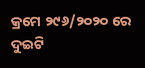କ୍ରମେ ୨୯୬/୨୦୨୦ ରେ ଦୁଇଟି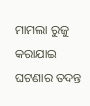ମାମଲା ରୁଜୁ କରାଯାଇ ଘଟଣାର ତଦନ୍ତ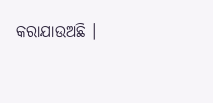କରାଯାଉଅଛି ।